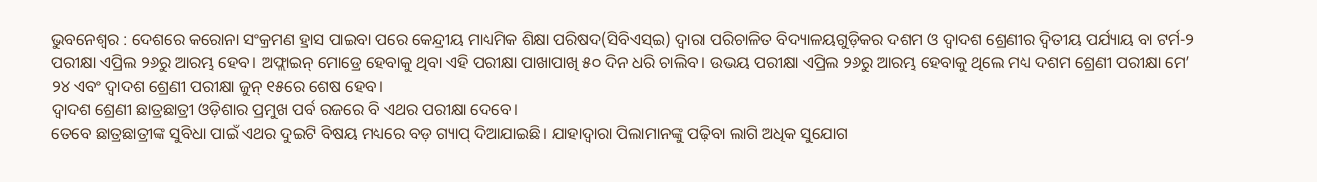ଭୁବନେଶ୍ୱର : ଦେଶରେ କରୋନା ସଂକ୍ରମଣ ହ୍ରାସ ପାଇବା ପରେ କେନ୍ଦ୍ରୀୟ ମାଧ୍ୟମିକ ଶିକ୍ଷା ପରିଷଦ(ସିବିଏସ୍ଇ) ଦ୍ବାରା ପରିଚାଳିତ ବିଦ୍ୟାଳୟଗୁଡ଼ିକର ଦଶମ ଓ ଦ୍ୱାଦଶ ଶ୍ରେଣୀର ଦ୍ୱିତୀୟ ପର୍ଯ୍ୟାୟ ବା ଟର୍ମ-୨ ପରୀକ୍ଷା ଏପ୍ରିଲ ୨୬ରୁ ଆରମ୍ଭ ହେବ। ଅଫ୍ଲାଇନ୍ ମୋଡ୍ରେ ହେବାକୁ ଥିବା ଏହି ପରୀକ୍ଷା ପାଖାପାଖି ୫୦ ଦିନ ଧରି ଚାଲିବ। ଉଭୟ ପରୀକ୍ଷା ଏପ୍ରିଲ ୨୬ରୁ ଆରମ୍ଭ ହେବାକୁ ଥିଲେ ମଧ୍ୟ ଦଶମ ଶ୍ରେଣୀ ପରୀକ୍ଷା ମେ’ ୨୪ ଏବଂ ଦ୍ବାଦଶ ଶ୍ରେଣୀ ପରୀକ୍ଷା ଜୁନ୍ ୧୫ରେ ଶେଷ ହେବ।
ଦ୍ବାଦଶ ଶ୍ରେଣୀ ଛାତ୍ରଛାତ୍ରୀ ଓଡ଼ିଶାର ପ୍ରମୁଖ ପର୍ବ ରଜରେ ବି ଏଥର ପରୀକ୍ଷା ଦେବେ।
ତେବେ ଛାତ୍ରଛାତ୍ରୀଙ୍କ ସୁବିଧା ପାଇଁ ଏଥର ଦୁଇଟି ବିଷୟ ମଧ୍ୟରେ ବଡ଼ ଗ୍ୟାପ୍ ଦିଆଯାଇଛି। ଯାହାଦ୍ବାରା ପିଲାମାନଙ୍କୁ ପଢ଼ିବା ଲାଗି ଅଧିକ ସୁଯୋଗ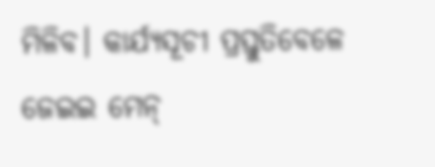ମିଳିବ। କାର୍ଯ୍ୟସୂଚୀ ପ୍ରସ୍ତୁତିବେଳେ ଜେଇଇ ମେନ୍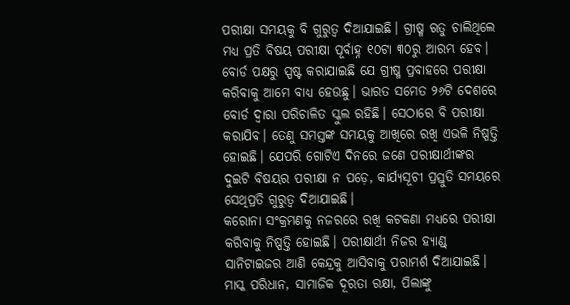ପରୀକ୍ଷା ସମୟକୁ ବି ଗୁରୁତ୍ବ ଦିଆଯାଇଛି। ଗ୍ରୀଷ୍ମ ଋତୁ ଚାଲିଥିଲେ ମଧ୍ୟ ପ୍ରତି ବିଷୟ ପରୀକ୍ଷା ପୂର୍ବାହ୍ନ ୧୦ଟା ୩୦ରୁ ଆରମ୍ଭ ହେବ। ବୋର୍ଡ ପକ୍ଷରୁ ସ୍ପଷ୍ଟ କରାଯାଇଛି ଯେ ଗ୍ରୀଷ୍ମ ପ୍ରବାହରେ ପରୀକ୍ଷା କରିବାକୁ ଆମେ ବାଧ୍ୟ ହେଉଛୁ। ଭାରତ ସମେତ ୨୬ଟି ଦେଶରେ ବୋର୍ଡ ଦ୍ବାରା ପରିଚାଳିତ ସ୍କୁଲ ରହିଛି। ସେଠାରେ ବି ପରୀକ୍ଷା କରାଯିବ। ତେଣୁ ସମସ୍ତଙ୍କ ସମୟକୁ ଆଖିରେ ରଖି ଏଭଳି ନିଷ୍ପତ୍ତି ହୋଇଛି। ଯେପରି ଗୋଟିଏ ଦିନରେ ଜଣେ ପରୀକ୍ଷାର୍ଥୀଙ୍କର ଦୁଇଟି ବିଷୟର ପରୀକ୍ଷା ନ ପଡ଼େ, କାର୍ଯ୍ୟସୂଚୀ ପ୍ରସ୍ତୁତି ସମୟରେ ସେଥିପ୍ରତି ଗୁରୁତ୍ବ ଦିଆଯାଇଛି।
କରୋନା ସଂକ୍ରମଣକୁ ନଜରରେ ରଖି କଟକଣା ମଧ୍ୟରେ ପରୀକ୍ଷା କରିବାକୁ ନିଷ୍ପତ୍ତି ହୋଇଛି। ପରୀକ୍ଷାର୍ଥୀ ନିଜର ହ୍ୟାଣ୍ଡ୍ ସାନିଟାଇଜର ଆଣି କେନ୍ଦ୍ରକୁ ଆସିବାକୁ ପରାମର୍ଶ ଦିଆଯାଇଛି। ମାସ୍କ ପରିଧାନ, ସାମାଜିକ ଦୂରତା ରକ୍ଷା, ପିଲାଙ୍କୁ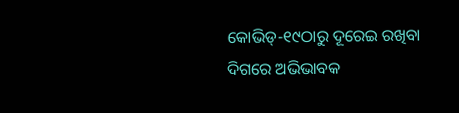କୋଭିଡ୍-୧୯ଠାରୁ ଦୂରେଇ ରଖିବା ଦିଗରେ ଅଭିଭାବକ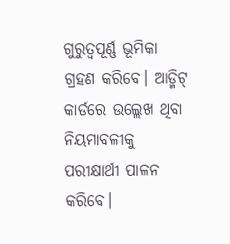ଗୁରୁତ୍ବପୂର୍ଣ୍ଣ ଭୂମିକା ଗ୍ରହଣ କରିବେ। ଆଡ୍ମିଟ୍ କାର୍ଡରେ ଉଲ୍ଲେଖ ଥିବା ନିୟମାବଳୀକୁ ପରୀକ୍ଷାର୍ଥୀ ପାଳନ କରିବେ।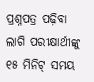ପ୍ରଶ୍ନପତ୍ର ପଢ଼ିବା ଲାଗି ପରୀକ୍ଷାର୍ଥୀଙ୍କୁ ୧୫ ମିନିଟ୍ ସମୟ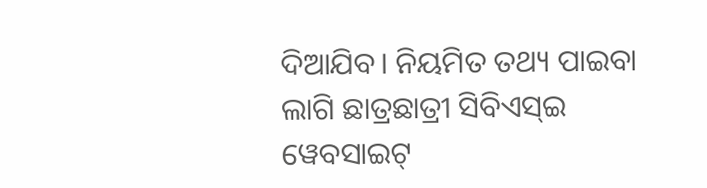ଦିଆଯିବ। ନିୟମିତ ତଥ୍ୟ ପାଇବା ଲାଗି ଛାତ୍ରଛାତ୍ରୀ ସିବିଏସ୍ଇ ୱେବସାଇଟ୍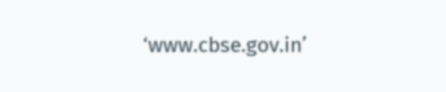‘www.cbse.gov.in’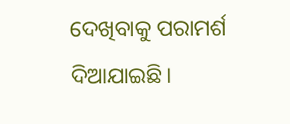ଦେଖିବାକୁ ପରାମର୍ଶ ଦିଆଯାଇଛି।